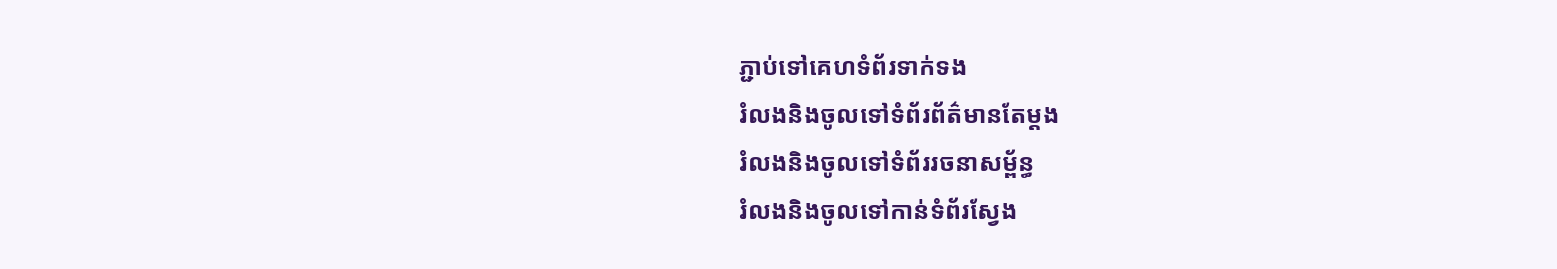ភ្ជាប់ទៅគេហទំព័រទាក់ទង
រំលងនិងចូលទៅទំព័រព័ត៌មានតែម្តង
រំលងនិងចូលទៅទំព័ររចនាសម្ព័ន្ធ
រំលងនិងចូលទៅកាន់ទំព័រស្វែង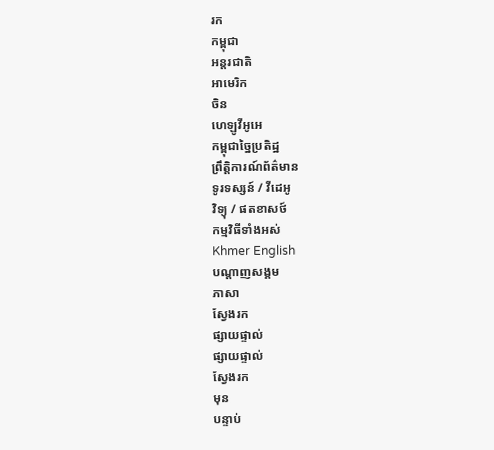រក
កម្ពុជា
អន្តរជាតិ
អាមេរិក
ចិន
ហេឡូវីអូអេ
កម្ពុជាច្នៃប្រតិដ្ឋ
ព្រឹត្តិការណ៍ព័ត៌មាន
ទូរទស្សន៍ / វីដេអូ
វិទ្យុ / ផតខាសថ៍
កម្មវិធីទាំងអស់
Khmer English
បណ្តាញសង្គម
ភាសា
ស្វែងរក
ផ្សាយផ្ទាល់
ផ្សាយផ្ទាល់
ស្វែងរក
មុន
បន្ទាប់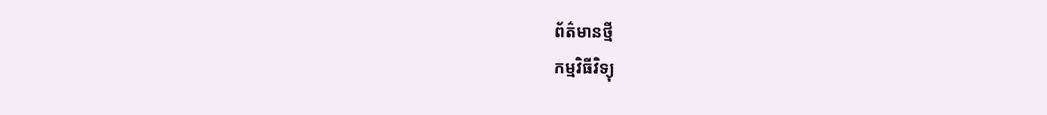ព័ត៌មានថ្មី
កម្មវិធីវិទ្យុ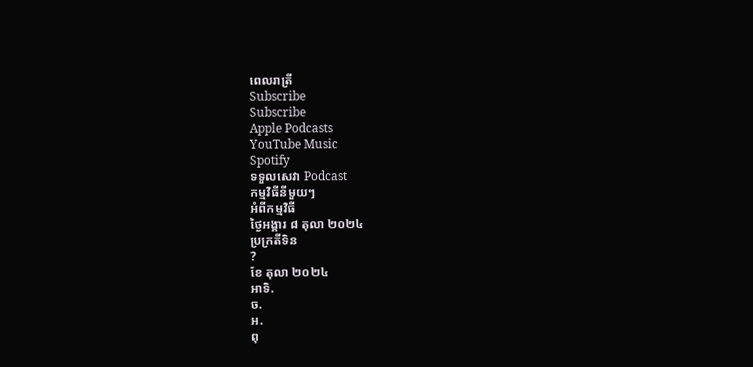ពេលរាត្រី
Subscribe
Subscribe
Apple Podcasts
YouTube Music
Spotify
ទទួលសេវា Podcast
កម្មវិធីនីមួយៗ
អំពីកម្មវិធី
ថ្ងៃអង្គារ ៨ តុលា ២០២៤
ប្រក្រតីទិន
?
ខែ តុលា ២០២៤
អាទិ.
ច.
អ.
ពុ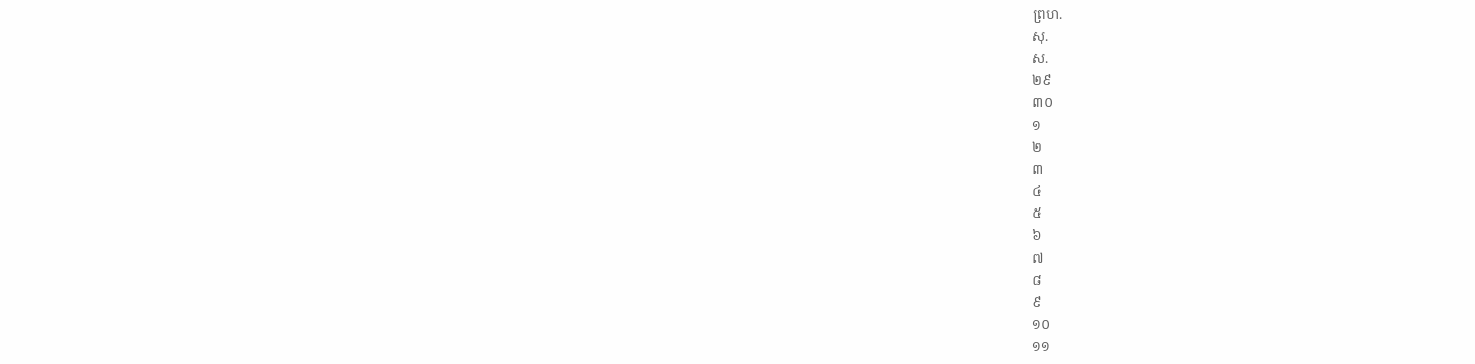ព្រហ.
សុ.
ស.
២៩
៣០
១
២
៣
៤
៥
៦
៧
៨
៩
១០
១១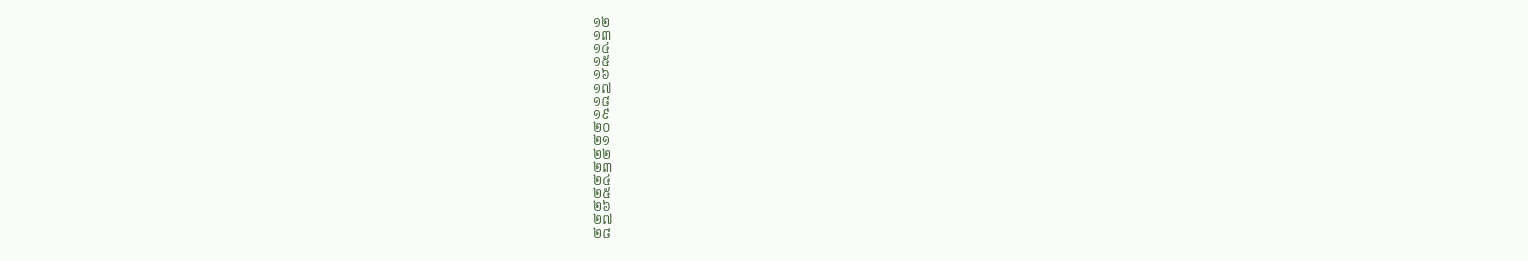១២
១៣
១៤
១៥
១៦
១៧
១៨
១៩
២០
២១
២២
២៣
២៤
២៥
២៦
២៧
២៨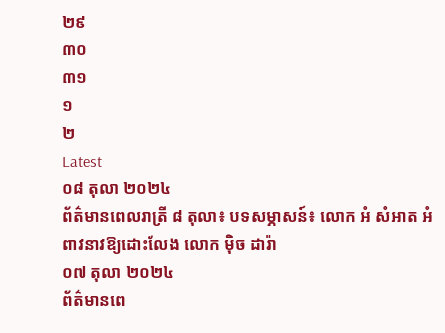២៩
៣០
៣១
១
២
Latest
០៨ តុលា ២០២៤
ព័ត៌មានពេលរាត្រី ៨ តុលា៖ បទសម្ភាសន៍៖ លោក អំ សំអាត អំពាវនាវឱ្យដោះលែង លោក ម៉ិច ដារ៉ា
០៧ តុលា ២០២៤
ព័ត៌មានពេ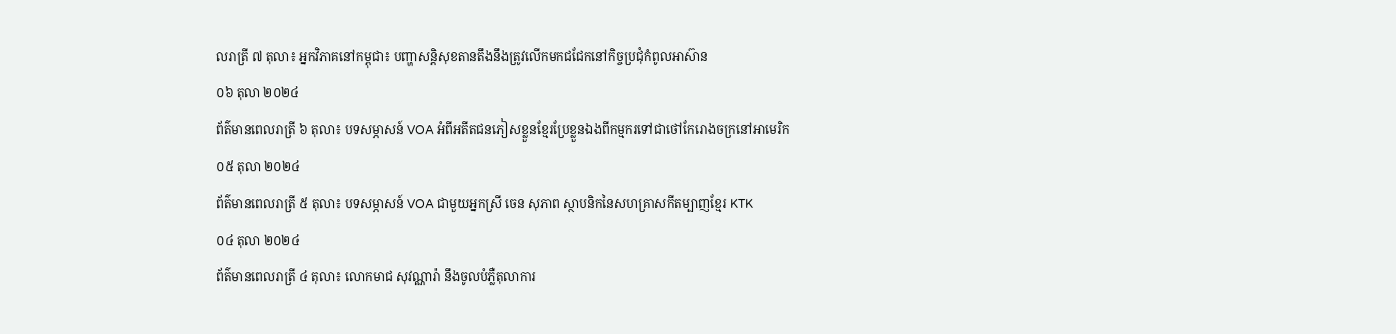លរាត្រី ៧ តុលា៖ អ្នកវិភាគនៅកម្ពុជា៖ បញ្ហាសន្តិសុខតានតឹងនឹងត្រូវលើកមកជជែកនៅកិច្ចប្រជុំកំពូលអាស៊ាន
០៦ តុលា ២០២៤
ព័ត៌មានពេលរាត្រី ៦ តុលា៖ បទសម្ភាសន៍ VOA អំពីអតីតជនភៀសខ្លួនខ្មែរប្រែខ្លួនឯងពីកម្មករទៅជាថៅកែរោងចក្រនៅអាមេរិក
០៥ តុលា ២០២៤
ព័ត៌មានពេលរាត្រី ៥ តុលា៖ បទសម្ភាសន៍ VOA ជាមួយអ្នកស្រី ចេន សុភាព ស្ថាបនិកនៃសហគ្រាសកីតម្បាញខ្មែរ KTK
០៤ តុលា ២០២៤
ព័ត៌មានពេលរាត្រី ៤ តុលា៖ លោកមាជ សុវណ្ណារ៉ា នឹងចូលបំភ្លឺតុលាការ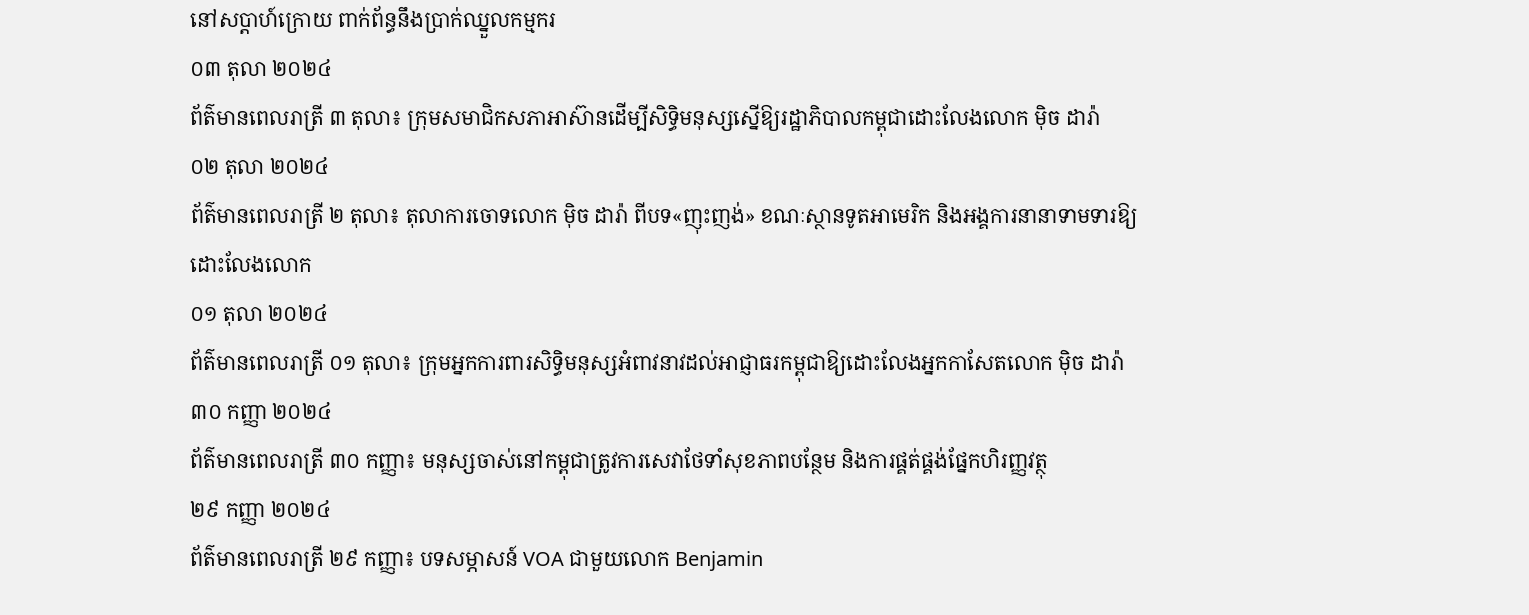នៅសប្តាហ៍ក្រោយ ពាក់ព័ន្ធនឹងប្រាក់ឈ្នួលកម្មករ
០៣ តុលា ២០២៤
ព័ត៌មានពេលរាត្រី ៣ តុលា៖ ក្រុមសមាជិកសភាអាស៊ានដើម្បីសិទ្ធិមនុស្សស្នើឱ្យរដ្ឋាភិបាលកម្ពុជាដោះលែងលោក ម៉ិច ដារ៉ា
០២ តុលា ២០២៤
ព័ត៌មានពេលរាត្រី ២ តុលា៖ តុលាការចោទលោក ម៉ិច ដារ៉ា ពីបទ«ញុះញង់» ខណៈស្ថានទូតអាមេរិក និងអង្គការនានាទាមទារឱ្យដោះលែងលោក
០១ តុលា ២០២៤
ព័ត៌មានពេលរាត្រី ០១ តុលា៖ ក្រុមអ្នកការពារសិទ្ធិមនុស្សអំពាវនាវដល់អាជ្ញាធរកម្ពុជាឱ្យដោះលែងអ្នកកាសែតលោក ម៉ិច ដារ៉ា
៣០ កញ្ញា ២០២៤
ព័ត៌មានពេលរាត្រី ៣០ កញ្ញា៖ មនុស្សចាស់នៅកម្ពុជាត្រូវការសេវាថែទាំសុខភាពបន្ថែម និងការផ្គត់ផ្គង់ផ្នែកហិរញ្ញវត្ថុ
២៩ កញ្ញា ២០២៤
ព័ត៌មានពេលរាត្រី ២៩ កញ្ញា៖ បទសម្ភាសន៍ VOA ជាមួយលោក Benjamin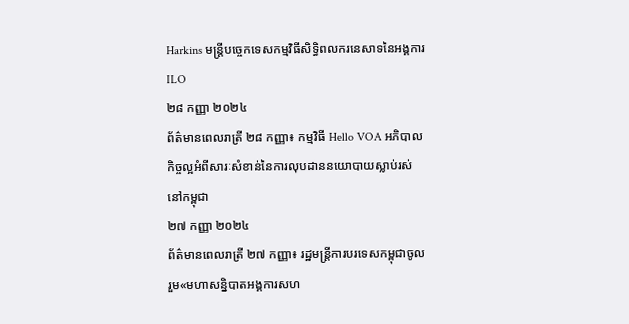Harkins មន្រ្តីបចេ្ចកទេសកម្មវិធីសិទ្ធិពលករនេសាទនៃអង្គការ ILO
២៨ កញ្ញា ២០២៤
ព័ត៌មានពេលរាត្រី ២៨ កញ្ញា៖ កម្មវិធី Hello VOA អភិបាលកិច្ចល្អអំពីសារៈសំខាន់នៃការលុបដាននយោបាយស្លាប់រស់នៅកម្ពុជា
២៧ កញ្ញា ២០២៤
ព័ត៌មានពេលរាត្រី ២៧ កញ្ញា៖ រដ្ឋមន្ត្រីការបរទេសកម្ពុជាចូលរួម«មហាសន្និបាតអង្គការសហ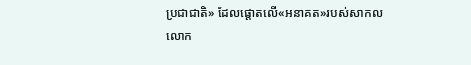ប្រជាជាតិ» ដែលផ្តោតលើ«អនាគត»របស់សាកលលោក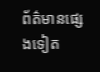ព័ត៌មានផ្សេងទៀត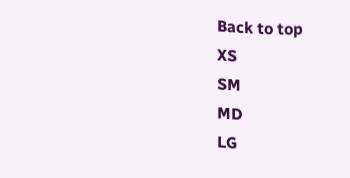Back to top
XS
SM
MD
LG